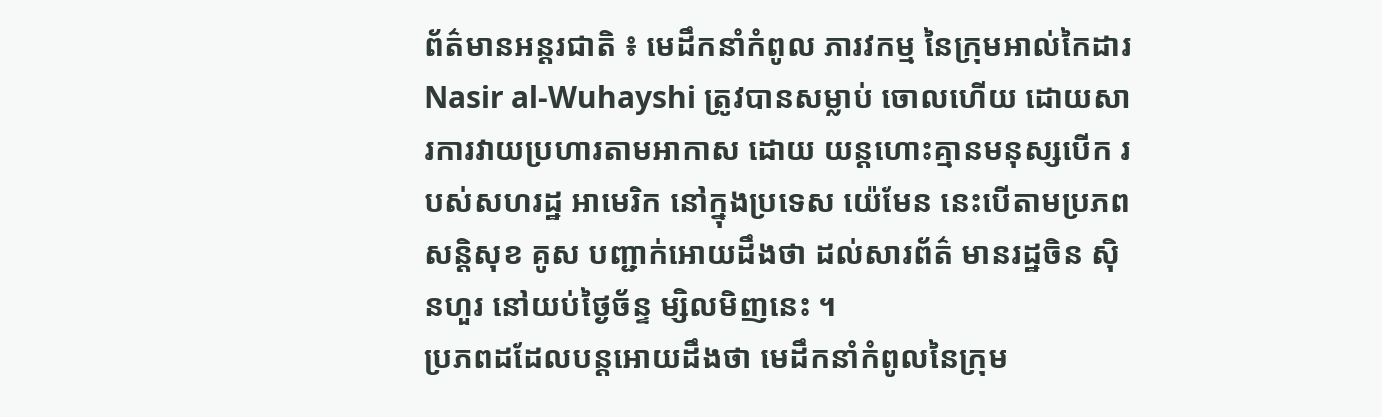ព័ត៌មានអន្តរជាតិ ៖ មេដឹកនាំកំពូល ភារវកម្ម នៃក្រុមអាល់កៃដារ Nasir al-Wuhayshi ត្រូវបានសម្លាប់ ចោលហើយ ដោយសារការវាយប្រហារតាមអាកាស ដោយ យន្តហោះគ្មានមនុស្សបើក របស់សហរដ្ឋ អាមេរិក នៅក្នុងប្រទេស យ៉េមែន នេះបើតាមប្រភពសន្តិសុខ គូស បញ្ជាក់អោយដឹងថា ដល់សារព័ត៌ មានរដ្ឋចិន ស៊ិនហួរ នៅយប់ថ្ងៃច័ន្ទ ម្សិលមិញនេះ ។
ប្រភពដដែលបន្តអោយដឹងថា មេដឹកនាំកំពូលនៃក្រុម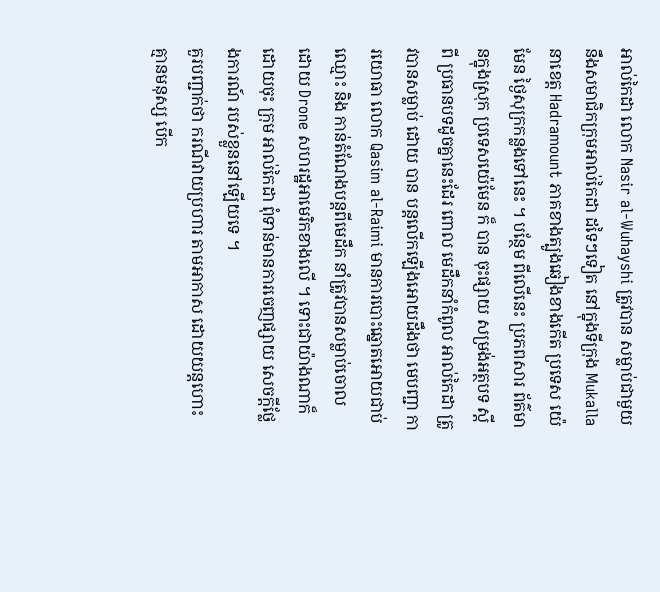អាល់កៃដា លោក Nasir al-Wuhayshi ត្រូវបាន សម្លាប់ជាមួយនឹងសមាជិកក្រុមអាល់កៃដា ដទៃៗទៀត នៅក្នុងទីក្រុង Mukalla នាខេត្ត Hadramount ភាគខាងត្បូងឆៀងខាងកើត ប្រទេស យ៉េមែន ថ្ងៃសុក្រកន្លងទៅនេះ ។ បន្ថែម ពីលើនេះ ប្រភពសារ ព័ត៌មានក្នុងស្រុក ប្រទេសយ៉េមែន ក៏ បាន ចុះផ្សាយ សម្រង់អត្ថបទ ស្តីពី ប្រធានបទដូចគ្នានេះដែរ ពោល មេដឹកនាំកំពូល អាល់កៃដា ត្រូវបានសម្លាប់ ដោយ បាន បន្តលើកឡើងអោយដឹងថា មេបញ្ជា ការយោធា លោក Qasim al-Raimi មានការបោះឆ្នោតអោយជាប់ឈ្មោះ និង កាន់តំណែងបន្តពីមេដឹក នាំត្រូវបានសម្លាប់ចោល ដោយ Drone សហរដ្ឋអាមេរិកខាងលើ ។ ទោះជាយ៉ាងណាក៏ដោយចុះ ក្រុម អាល់កៃដា ពុំទាន់មានការចេញផ្សាយ សេចក្តីថ្លែងការណ៍ របស់ខ្លួននៅឡើយទេ ។
គួរបញ្ជាក់ថា ករណីវាយប្រហារ តាមអាកាស ដោយយន្តហោះ គ្មានមនុស្ស បើក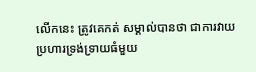លើកនេះ ត្រូវគេកត់ សម្គាល់បានថា ជាការវាយប្រហារទ្រង់ទ្រាយធំមួយ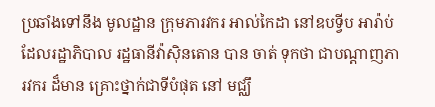ប្រឆាំងទៅនឹង មូលដ្ឋាន ក្រុមភារវករ អាល់កៃដា នៅឧបទ្វីប អារ៉ាប់ ដែលរដ្ឋាភិបាល រដ្ឋធានីវ៉ាស៊ិនតោន បាន ចាត់ ទុកថា ជាបណ្តាញភារវករ ដ៏មាន គ្រោះថ្នាក់ជាទីបំផុត នៅ មជ្ឈឹ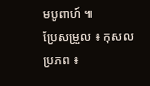មបូពាហ៍ ៕
ប្រែសម្រួល ៖ កុសល
ប្រភព ៖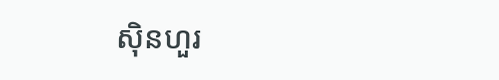ស៊ិនហួរ